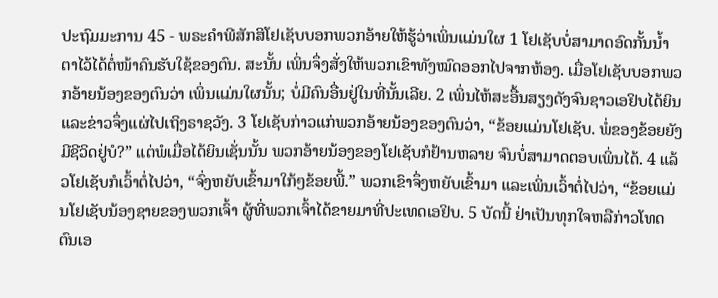ປະຖົມມະການ 45 - ພຣະຄຳພີສັກສິໂຢເຊັບບອກພວກອ້າຍໃຫ້ຮູ້ວ່າເພິ່ນແມ່ນໃຜ 1 ໂຢເຊັບບໍ່ສາມາດອົດກັ້ນນໍ້າຕາໄວ້ໄດ້ຕໍ່ໜ້າຄົນຮັບໃຊ້ຂອງຕົນ. ສະນັ້ນ ເພິ່ນຈຶ່ງສັ່ງໃຫ້ພວກເຂົາທັງໝົດອອກໄປຈາກຫ້ອງ. ເມື່ອໂຢເຊັບບອກພວກອ້າຍນ້ອງຂອງຕົນວ່າ ເພິ່ນແມ່ນໃຜນັ້ນ; ບໍ່ມີຄົນອື່ນຢູ່ໃນທີ່ນັ້ນເລີຍ. 2 ເພິ່ນໄຫ້ສະອື້ນສຽງດັງຈົນຊາວເອຢິບໄດ້ຍິນ ແລະຂ່າວຈຶ່ງແຜ່ໄປເຖິງຣາຊວັງ. 3 ໂຢເຊັບກ່າວແກ່ພວກອ້າຍນ້ອງຂອງຕົນວ່າ, “ຂ້ອຍແມ່ນໂຢເຊັບ. ພໍ່ຂອງຂ້ອຍຍັງມີຊີວິດຢູ່ບໍ?” ແຕ່ພໍເມື່ອໄດ້ຍິນເຊັ່ນນັ້ນ ພວກອ້າຍນ້ອງຂອງໂຢເຊັບກໍຢ້ານຫລາຍ ຈົນບໍ່ສາມາດຕອບເພິ່ນໄດ້. 4 ແລ້ວໂຢເຊັບກໍເວົ້າຕໍ່ໄປວ່າ, “ຈົ່ງຫຍັບເຂົ້າມາໃກ້ໆຂ້ອຍພີ້.” ພວກເຂົາຈຶ່ງຫຍັບເຂົ້າມາ ແລະເພິ່ນເວົ້າຕໍ່ໄປວ່າ, “ຂ້ອຍແມ່ນໂຢເຊັບນ້ອງຊາຍຂອງພວກເຈົ້າ ຜູ້ທີ່ພວກເຈົ້າໄດ້ຂາຍມາທີ່ປະເທດເອຢິບ. 5 ບັດນີ້ ຢ່າເປັນທຸກໃຈຫລືກ່າວໂທດຕົນເອ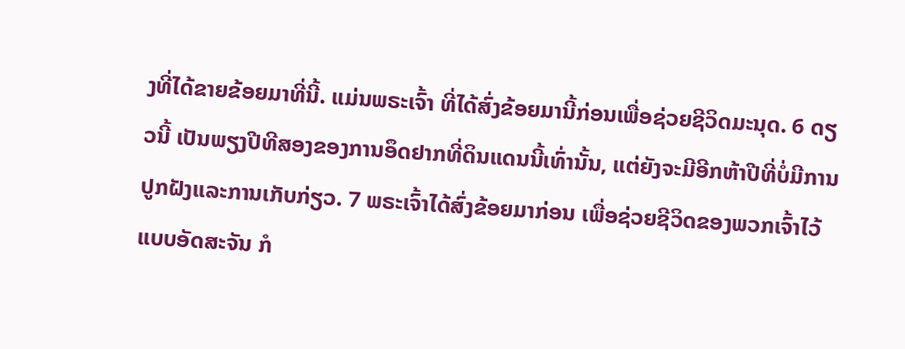ງທີ່ໄດ້ຂາຍຂ້ອຍມາທີ່ນີ້. ແມ່ນພຣະເຈົ້າ ທີ່ໄດ້ສົ່ງຂ້ອຍມານີ້ກ່ອນເພື່ອຊ່ວຍຊີວິດມະນຸດ. 6 ດຽວນີ້ ເປັນພຽງປີທີສອງຂອງການອຶດຢາກທີ່ດິນແດນນີ້ເທົ່ານັ້ນ, ແຕ່ຍັງຈະມີອີກຫ້າປີທີ່ບໍ່ມີການປູກຝັງແລະການເກັບກ່ຽວ. 7 ພຣະເຈົ້າໄດ້ສົ່ງຂ້ອຍມາກ່ອນ ເພື່ອຊ່ວຍຊີວິດຂອງພວກເຈົ້າໄວ້ແບບອັດສະຈັນ ກໍ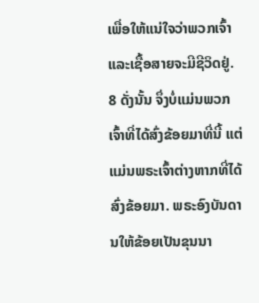ເພື່ອໃຫ້ແນ່ໃຈວ່າພວກເຈົ້າແລະເຊື້ອສາຍຈະມີຊີວິດຢູ່. 8 ດັ່ງນັ້ນ ຈຶ່ງບໍ່ແມ່ນພວກເຈົ້າທີ່ໄດ້ສົ່ງຂ້ອຍມາທີ່ນີ້ ແຕ່ແມ່ນພຣະເຈົ້າຕ່າງຫາກທີ່ໄດ້ສົ່ງຂ້ອຍມາ. ພຣະອົງບັນດານໃຫ້ຂ້ອຍເປັນຂຸນນາ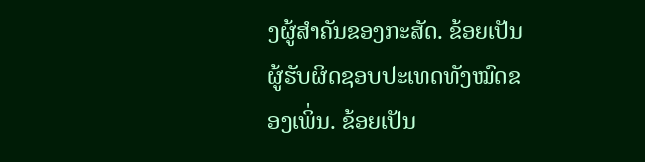ງຜູ້ສຳຄັນຂອງກະສັດ. ຂ້ອຍເປັນຜູ້ຮັບຜິດຊອບປະເທດທັງໝົດຂອງເພິ່ນ. ຂ້ອຍເປັນ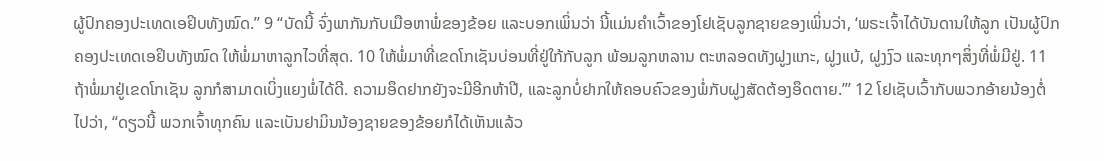ຜູ້ປົກຄອງປະເທດເອຢິບທັງໝົດ.” 9 “ບັດນີ້ ຈົ່ງພາກັນກັບເມືອຫາພໍ່ຂອງຂ້ອຍ ແລະບອກເພິ່ນວ່າ ນີ້ແມ່ນຄຳເວົ້າຂອງໂຢເຊັບລູກຊາຍຂອງເພິ່ນວ່າ, ‘ພຣະເຈົ້າໄດ້ບັນດານໃຫ້ລູກ ເປັນຜູ້ປົກຄອງປະເທດເອຢິບທັງໝົດ ໃຫ້ພໍ່ມາຫາລູກໄວທີ່ສຸດ. 10 ໃຫ້ພໍ່ມາທີ່ເຂດໂກເຊັນບ່ອນທີ່ຢູ່ໃກ້ກັບລູກ ພ້ອມລູກຫລານ ຕະຫລອດທັງຝູງແກະ, ຝູງແບ້, ຝູງງົວ ແລະທຸກໆສິ່ງທີ່ພໍ່ມີຢູ່. 11 ຖ້າພໍ່ມາຢູ່ເຂດໂກເຊັນ ລູກກໍສາມາດເບິ່ງແຍງພໍ່ໄດ້ດີ. ຄວາມອຶດຢາກຍັງຈະມີອີກຫ້າປີ, ແລະລູກບໍ່ຢາກໃຫ້ຄອບຄົວຂອງພໍ່ກັບຝູງສັດຕ້ອງອຶດຕາຍ.”’ 12 ໂຢເຊັບເວົ້າກັບພວກອ້າຍນ້ອງຕໍ່ໄປວ່າ, “ດຽວນີ້ ພວກເຈົ້າທຸກຄົນ ແລະເບັນຢາມິນນ້ອງຊາຍຂອງຂ້ອຍກໍໄດ້ເຫັນແລ້ວ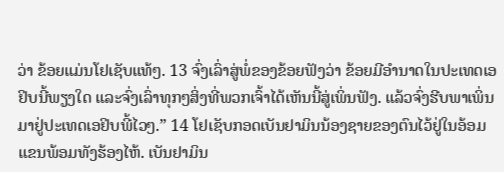ວ່າ ຂ້ອຍແມ່ນໂຢເຊັບແທ້ໆ. 13 ຈົ່ງເລົ່າສູ່ພໍ່ຂອງຂ້ອຍຟັງວ່າ ຂ້ອຍມີອຳນາດໃນປະເທດເອຢິບນີ້ພຽງໃດ ແລະຈົ່ງເລົ່າທຸກໆສິ່ງທີ່ພວກເຈົ້າໄດ້ເຫັນນີ້ສູ່ເພິ່ນຟັງ. ແລ້ວຈົ່ງຮີບພາເພິ່ນມາຢູ່ປະເທດເອຢິບພີ້ໄວໆ.” 14 ໂຢເຊັບກອດເບັນຢາມິນນ້ອງຊາຍຂອງຕົນໄວ້ຢູ່ໃນອ້ອມແຂນພ້ອມທັງຮ້ອງໄຫ້. ເບັນຢາມິນ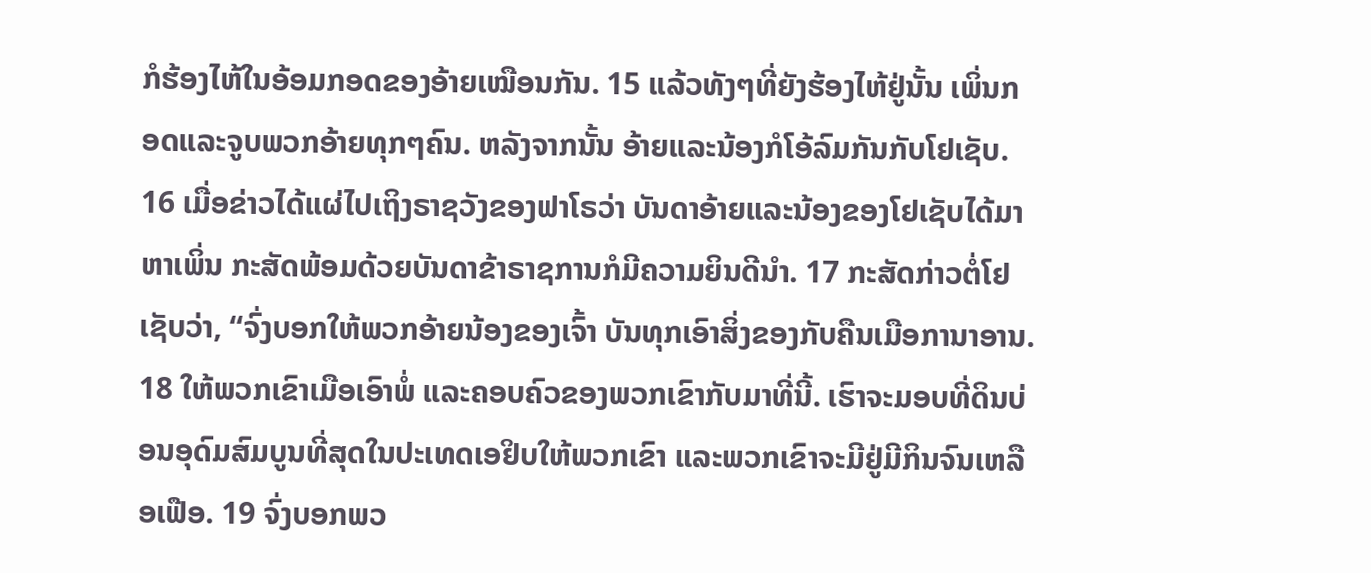ກໍຮ້ອງໄຫ້ໃນອ້ອມກອດຂອງອ້າຍເໝືອນກັນ. 15 ແລ້ວທັງໆທີ່ຍັງຮ້ອງໄຫ້ຢູ່ນັ້ນ ເພິ່ນກອດແລະຈູບພວກອ້າຍທຸກໆຄົນ. ຫລັງຈາກນັ້ນ ອ້າຍແລະນ້ອງກໍໂອ້ລົມກັນກັບໂຢເຊັບ. 16 ເມື່ອຂ່າວໄດ້ແຜ່ໄປເຖິງຣາຊວັງຂອງຟາໂຣວ່າ ບັນດາອ້າຍແລະນ້ອງຂອງໂຢເຊັບໄດ້ມາຫາເພິ່ນ ກະສັດພ້ອມດ້ວຍບັນດາຂ້າຣາຊການກໍມີຄວາມຍິນດີນຳ. 17 ກະສັດກ່າວຕໍ່ໂຢເຊັບວ່າ, “ຈົ່ງບອກໃຫ້ພວກອ້າຍນ້ອງຂອງເຈົ້າ ບັນທຸກເອົາສິ່ງຂອງກັບຄືນເມືອການາອານ. 18 ໃຫ້ພວກເຂົາເມືອເອົາພໍ່ ແລະຄອບຄົວຂອງພວກເຂົາກັບມາທີ່ນີ້. ເຮົາຈະມອບທີ່ດິນບ່ອນອຸດົມສົມບູນທີ່ສຸດໃນປະເທດເອຢິບໃຫ້ພວກເຂົາ ແລະພວກເຂົາຈະມີຢູ່ມີກິນຈົນເຫລືອເຟືອ. 19 ຈົ່ງບອກພວ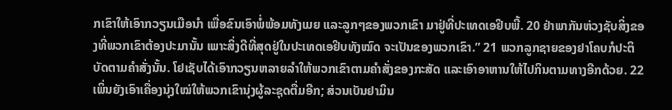ກເຂົາໃຫ້ເອົາກວຽນເມືອນຳ ເພື່ອຂົນເອົາພໍ່ພ້ອມທັງເມຍ ແລະລູກໆຂອງພວກເຂົາ ມາຢູ່ທີ່ປະເທດເອຢິບພີ້. 20 ຢ່າພາກັນຫ່ວງຊັບສິ່ງຂອງທີ່ພວກເຂົາຕ້ອງປະມານັ້ນ ເພາະສິ່ງດີທີ່ສຸດຢູ່ໃນປະເທດເອຢິບທັງໝົດ ຈະເປັນຂອງພວກເຂົາ.” 21 ພວກລູກຊາຍຂອງຢາໂຄບກໍປະຕິບັດຕາມຄຳສັ່ງນັ້ນ. ໂຢເຊັບໄດ້ເອົາກວຽນຫລາຍລຳໃຫ້ພວກເຂົາຕາມຄຳສັ່ງຂອງກະສັດ ແລະເອົາອາຫານໃຫ້ໄປກິນຕາມທາງອີກດ້ວຍ. 22 ເພິ່ນຍັງເອົາເຄື່ອງນຸ່ງໃໝ່ໃຫ້ພວກເຂົານຸ່ງຜູ້ລະຊຸດຕື່ມອີກ; ສ່ວນເບັນຢາມິນ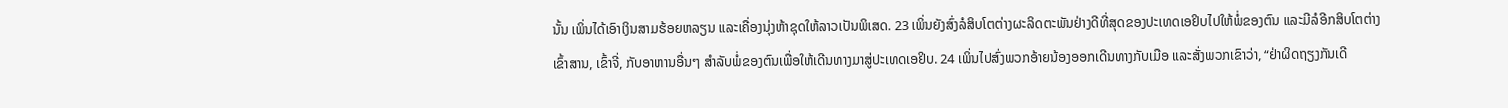ນັ້ນ ເພິ່ນໄດ້ເອົາເງິນສາມຮ້ອຍຫລຽນ ແລະເຄື່ອງນຸ່ງຫ້າຊຸດໃຫ້ລາວເປັນພິເສດ. 23 ເພິ່ນຍັງສົ່ງລໍສິບໂຕຕ່າງຜະລິດຕະພັນຢ່າງດີທີ່ສຸດຂອງປະເທດເອຢິບໄປໃຫ້ພໍ່ຂອງຕົນ ແລະມີລໍອີກສິບໂຕຕ່າງເຂົ້າສານ, ເຂົ້າຈີ່, ກັບອາຫານອື່ນໆ ສຳລັບພໍ່ຂອງຕົນເພື່ອໃຫ້ເດີນທາງມາສູ່ປະເທດເອຢິບ. 24 ເພິ່ນໄປສົ່ງພວກອ້າຍນ້ອງອອກເດີນທາງກັບເມືອ ແລະສັ່ງພວກເຂົາວ່າ, “ຢ່າຜິດຖຽງກັນເດີ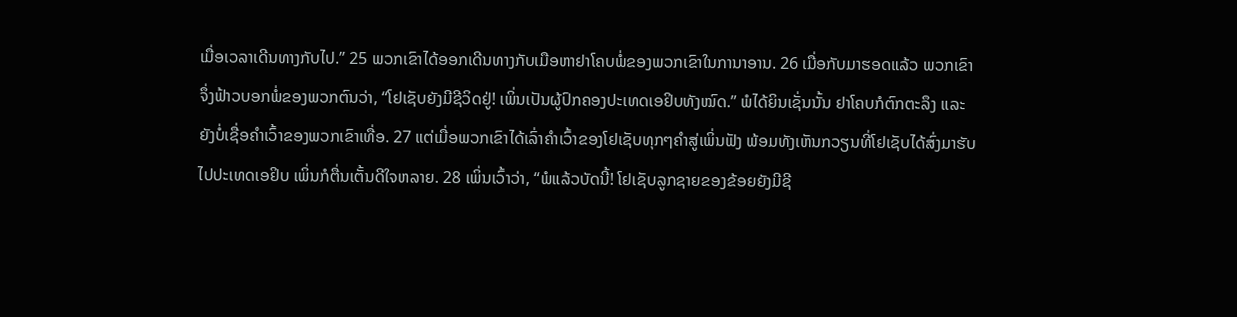ເມື່ອເວລາເດີນທາງກັບໄປ.” 25 ພວກເຂົາໄດ້ອອກເດີນທາງກັບເມືອຫາຢາໂຄບພໍ່ຂອງພວກເຂົາໃນການາອານ. 26 ເມື່ອກັບມາຮອດແລ້ວ ພວກເຂົາຈຶ່ງຟ້າວບອກພໍ່ຂອງພວກຕົນວ່າ, “ໂຢເຊັບຍັງມີຊີວິດຢູ່! ເພິ່ນເປັນຜູ້ປົກຄອງປະເທດເອຢິບທັງໝົດ.” ພໍໄດ້ຍິນເຊັ່ນນັ້ນ ຢາໂຄບກໍຕົກຕະລຶງ ແລະຍັງບໍ່ເຊື່ອຄຳເວົ້າຂອງພວກເຂົາເທື່ອ. 27 ແຕ່ເມື່ອພວກເຂົາໄດ້ເລົ່າຄຳເວົ້າຂອງໂຢເຊັບທຸກໆຄຳສູ່ເພິ່ນຟັງ ພ້ອມທັງເຫັນກວຽນທີ່ໂຢເຊັບໄດ້ສົ່ງມາຮັບໄປປະເທດເອຢິບ ເພິ່ນກໍຕື່ນເຕັ້ນດີໃຈຫລາຍ. 28 ເພິ່ນເວົ້າວ່າ, “ພໍແລ້ວບັດນີ້! ໂຢເຊັບລູກຊາຍຂອງຂ້ອຍຍັງມີຊີ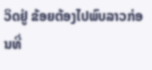ວິດຢູ່ ຂ້ອຍຕ້ອງໄປພົບລາວກ່ອນທີ່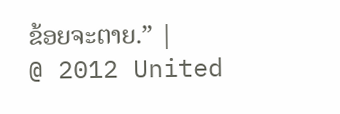ຂ້ອຍຈະຕາຍ.” |
@ 2012 United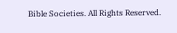Bible Societies. All Rights Reserved.